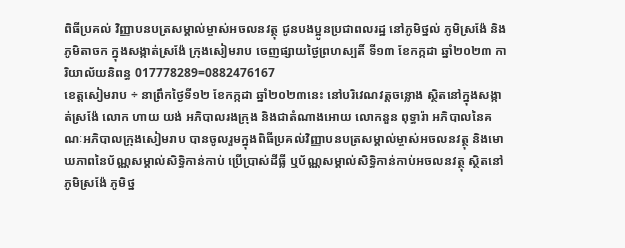ពិធីប្រគល់ វិញ្ញាបនបត្រសម្គាល់ម្ចាស់អចលនវត្ថុ ជូនបងប្អូនប្រជាពលរដ្ឋ នៅភូមិថ្នល់ ភូមិស្រង៉ែ និងភូមិតាចក ក្នុងសង្កាត់ស្រង៉ែ ក្រុងសៀមរាប ចេញផ្សាយថ្ងៃព្រហស្បតិ៍ ទី១៣ ខែកក្កដា ឆ្នាំ២០២៣ ការិយាល័យនិពន្ធ 017778289=0882476167
ខេត្តសៀមរាប ÷ នាព្រឹកថ្ងៃទី១២ ខែកក្កដា ឆ្នាំ២០២៣នេះ នៅបរិវេណវត្តចន្លោង ស្ថិតនៅក្នុងសង្កាត់ស្រង៉ែ លោក ហាយ យង់ អភិបាលរងក្រុង និងជាតំណាងអោយ លោកនួន ពុទ្ធារ៉ា អភិបាលនៃគណៈអភិបាលក្រុងសៀមរាប បានចូលរួមក្នុងពិធីប្រគល់វិញ្ញាបនបត្រសម្គាល់ម្ចាស់អចលនវត្ថុ និងមោឃភាពនៃប័ណ្ណសម្គាល់សិទ្ធិកាន់កាប់ ប្រើប្រាស់ដីធ្លី ឬប័ណ្ណសម្គាល់សិទ្ធិកាន់កាប់អចលនវត្ថុ ស្ថិតនៅភូមិស្រង៉ែ ភូមិថ្ន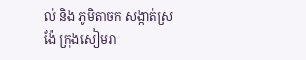ល់ និង ភូមិតាចក សង្កាត់ស្រង៉ែ ក្រុងសៀមរា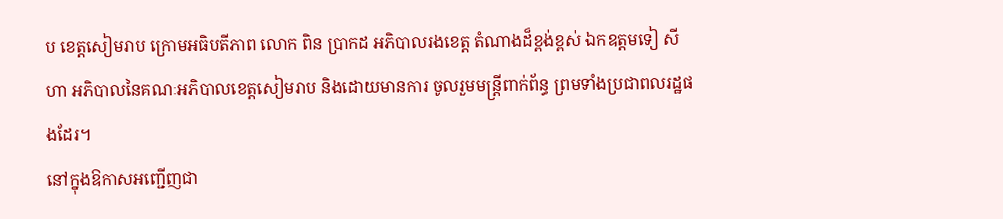ប ខេត្តសៀមរាប ក្រោមអធិបតីភាព លោក ពិន ប្រាកដ អភិបាលរងខេត្ត តំណាងដ៏ខ្ពង់ខ្ពស់ ឯកឧត្តមទៀ សីហា អភិបាលនៃគណៈអភិបាលខេត្តសៀមរាប និងដោយមានការ ចូលរួមមន្ត្រីពាក់ព័ន្ធ ព្រមទាំងប្រជាពលរដ្ឋផងដែរ។
នៅក្នុងឱកាសអញ្ជើញជា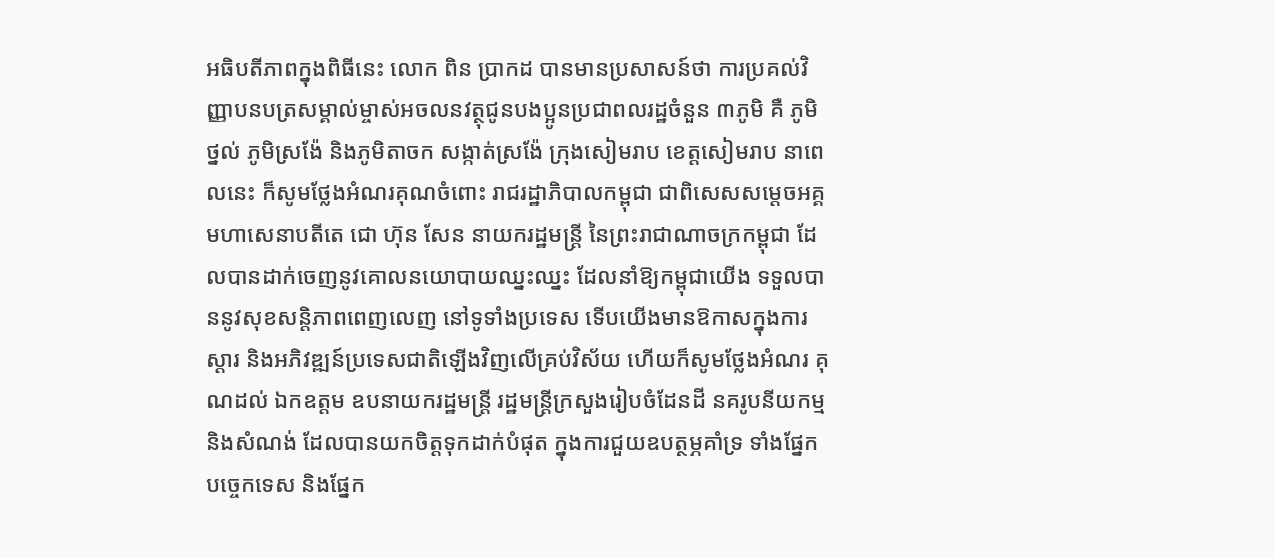អធិបតីភាពក្នុងពិធីនេះ លោក ពិន ប្រាកដ បានមានប្រសាសន៍ថា ការប្រគល់វិញ្ញាបនបត្រសម្គាល់ម្ចាស់អចលនវត្ថុជូនបងប្អូនប្រជាពលរដ្ឋចំនួន ៣ភូមិ គឺ ភូមិថ្នល់ ភូមិស្រង៉ែ និងភូមិតាចក សង្កាត់ស្រង៉ែ ក្រុងសៀមរាប ខេត្តសៀមរាប នាពេលនេះ ក៏សូមថ្លែងអំណរគុណចំពោះ រាជរដ្ឋាភិបាលកម្ពុជា ជាពិសេសសម្តេចអគ្គមហាសេនាបតីតេ ជោ ហ៊ុន សែន នាយករដ្ឋមន្រ្តី នៃព្រះរាជាណាចក្រកម្ពុជា ដែលបានដាក់ចេញនូវគោលនយោបាយឈ្នះឈ្នះ ដែលនាំឱ្យកម្ពុជាយើង ទទួលបាននូវសុខសន្តិភាពពេញលេញ នៅទូទាំងប្រទេស ទើបយើងមានឱកាសក្នុងការស្តារ និងអភិវឌ្ឍន៍ប្រទេសជាតិឡើងវិញលើគ្រប់វិស័យ ហើយក៏សូមថ្លែងអំណរ គុណដល់ ឯកឧត្តម ឧបនាយករដ្ឋមន្រ្តី រដ្ឋមន្រ្តីក្រសួងរៀបចំដែនដី នគរូបនីយកម្ម និងសំណង់ ដែលបានយកចិត្តទុកដាក់បំផុត ក្នុងការជួយឧបត្ថម្ភគាំទ្រ ទាំងផ្នែកបច្ចេកទេស និងផ្នែក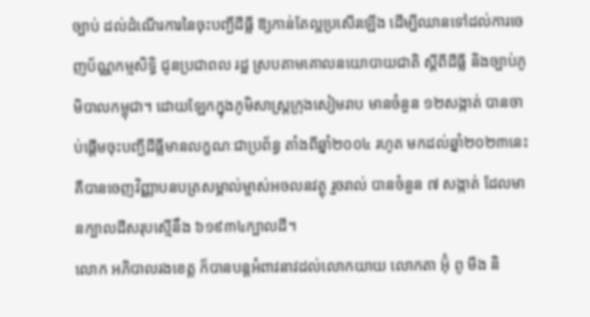ច្បាប់ ដល់ដំណើរការនៃចុះបញ្ជីដីធ្លី ឱ្យកាន់តែល្អប្រសើរឡើង ដើម្បីឈានទៅដល់ការចេញប័ណ្ណកម្មសិទ្ធិ ជូនប្រជាពល រដ្ឋ ស្របតាមគោលនយោបាយជាតិ ស្តីពីដីធ្លី និងច្បាប់ភូមិបាលកម្ពុជា។ ដោយឡែកក្នុងភូមិសាស្ត្រក្រុងសៀមរាប មានចំនួន ១២សង្កាត់ បានចាប់ផ្តើមចុះបញ្ជីដីធ្លីមានលក្ខណៈជាប្រព័ន្ធ តាំងពីឆ្នាំ២០០៤ រហូត មកដល់ឆ្នាំ២០២៣នេះ គឺបានចេញវិញ្ញាបនបត្រសម្គាល់ម្ចាស់អចលនវត្ថុ រួចរាល់ បានចំនួន ៧ សង្កាត់ ដែលមានក្បាលដីសរុបស្មើនឹង ៦១៩៣៤ក្បាលដី។
លោក អភិបាលរងខេត្ត ក៏បានបន្តអំពាវនាវដល់លោកយាយ លោកតា អ៊ុំ ពូ មីង និ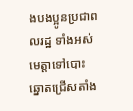ងបងប្អូនប្រជាពលរដ្ឋ ទាំងអស់ មេត្តាទៅបោះឆ្នោតជ្រើសតាំង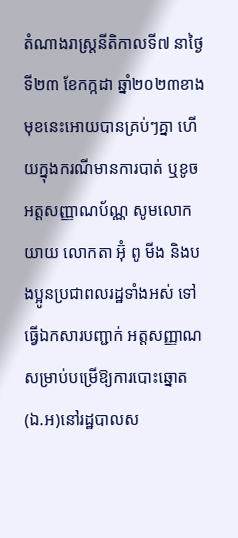តំណាងរាស្ត្រនីតិកាលទី៧ នាថ្ងៃទី២៣ ខែកក្កដា ឆ្នាំ២០២៣ខាងមុខនេះអោយបានគ្រប់ៗគ្នា ហើយក្នុងករណីមានការបាត់ ឬខូចអត្តសញ្ញាណប័ណ្ណ សូមលោកយាយ លោកតា អ៊ុំ ពូ មីង និងបងប្អូនប្រជាពលរដ្ឋទាំងអស់ ទៅធ្វើឯកសារបញ្ជាក់ អត្តសញ្ញាណសម្រាប់បម្រើឱ្យការបោះឆ្នោត (ឯ.អ)នៅរដ្ឋបាលស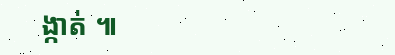ង្កាត់ ៕